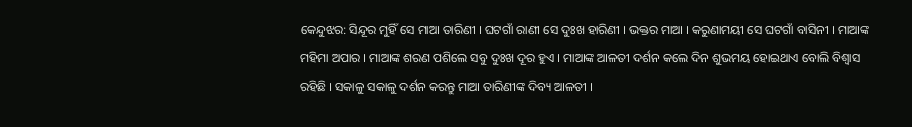କେନ୍ଦୁଝର: ସିନ୍ଦୂର ମୁହିଁ ସେ ମାଆ ତାରିଣୀ । ଘଟଗାଁ ରାଣୀ ସେ ଦୁଃଖ ହାରିଣୀ । ଭକ୍ତର ମାଆ । କରୁଣାମୟୀ ସେ ଘଟଗାଁ ବାସିନୀ । ମାଆଙ୍କ ମହିମା ଅପାର । ମାଆଙ୍କ ଶରଣ ପଶିଲେ ସବୁ ଦୁଃଖ ଦୂର ହୁଏ । ମାଆଙ୍କ ଆଳତୀ ଦର୍ଶନ କଲେ ଦିନ ଶୁଭମୟ ହୋଇଥାଏ ବୋଲି ବିଶ୍ବାସ ରହିଛି । ସକାଳୁ ସକାଳୁ ଦର୍ଶନ କରନ୍ତୁ ମାଆ ତାରିଣୀଙ୍କ ଦିବ୍ୟ ଆଳତୀ ।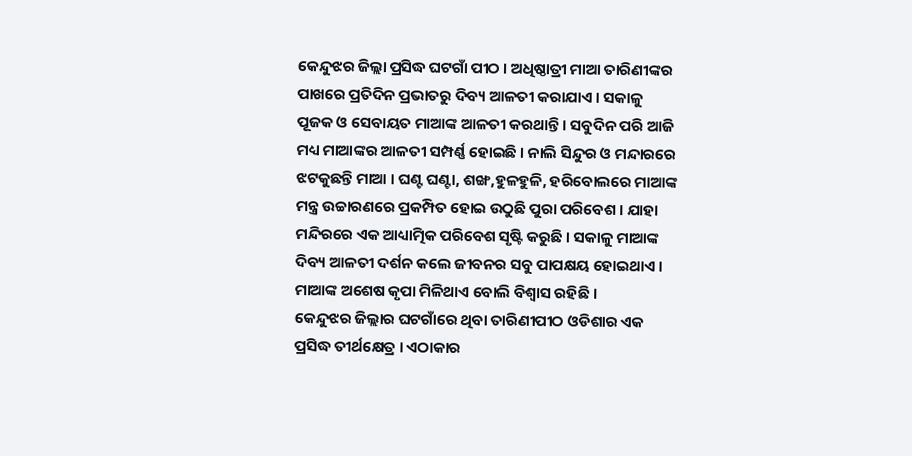କେନ୍ଦୁଝର ଜିଲ୍ଲା ପ୍ରସିଦ୍ଧ ଘଟଗାଁ ପୀଠ । ଅଧିଷ୍ଠାତ୍ରୀ ମାଆ ତାରିଣୀଙ୍କର ପାଖରେ ପ୍ରତିଦିନ ପ୍ରଭାତରୁ ଦିବ୍ୟ ଆଳତୀ କରାଯାଏ । ସକାଳୁ ପୂଜକ ଓ ସେବାୟତ ମାଆଙ୍କ ଆଳତୀ କରଥାନ୍ତି । ସବୁଦିନ ପରି ଆଜି ମଧ୍ୟ ମାଆଙ୍କର ଆଳତୀ ସମ୍ପର୍ଣ୍ଣ ହୋଇଛି । ନାଲି ସିନ୍ଦୁର ଓ ମନ୍ଦାରରେ ଝଟକୁଛନ୍ତି ମାଆ । ଘଣ୍ଟ ଘଣ୍ଟା, ଶଙ୍ଖ,ହୁଳହୁଳି, ହରିବୋଲରେ ମାଆଙ୍କ ମନ୍ତ୍ର ଉଚ୍ଚାରଣରେ ପ୍ରକମ୍ପିତ ହୋଇ ଉଠୁଛି ପୁରା ପରିବେଶ । ଯାହା ମନ୍ଦିରରେ ଏକ ଆଧ୍ୟାତ୍ମିକ ପରିବେଶ ସୃଷ୍ଟି କରୁଛି । ସକାଳୁ ମାଆଙ୍କ ଦିବ୍ୟ ଆଳତୀ ଦର୍ଶନ କଲେ ଜୀବନର ସବୁ ପାପକ୍ଷୟ ହୋଇଥାଏ । ମାଆଙ୍କ ଅଶେଷ କୃପା ମିଳିଥାଏ ବୋଲି ବିଶ୍ବାସ ରହିଛି ।
କେନ୍ଦୁଝର ଜିଲ୍ଲାର ଘଟଗାଁରେ ଥିବା ତାରିଣୀପୀଠ ଓଡିଶାର ଏକ ପ୍ରସିଦ୍ଧ ତୀର୍ଥକ୍ଷେତ୍ର । ଏଠାକାର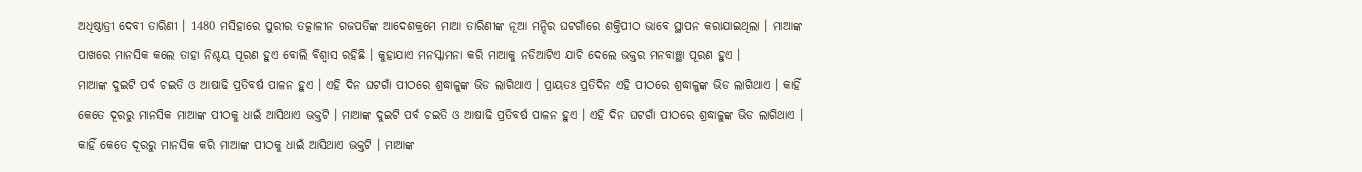ଅଧିଷ୍ଠାତ୍ରୀ ଦେବୀ ତାରିଣୀ । 1480 ମସିହାରେ ପୁରୀର ତତ୍କାଳୀନ ଗଜପତିଙ୍କ ଆଦେଶକ୍ରମେ ମାଆ ତାରିଣୀଙ୍କ ନୂଆ ମନ୍ଦିର ଘଟଗାଁରେ ଶକ୍ତିପୀଠ ଭାବେ ସ୍ଥାପନ କରାଯାଇଥିଲା । ମାଆଙ୍କ ପାଖରେ ମାନସିକ କଲେ ତାହା ନିଶ୍ଚୟ ପୂରଣ ହୁଏ ବୋଲି ବିଶ୍ବାସ ରହିଛି । କୁହାଯାଏ ମନସ୍କାମନା କରି ମାଆକୁ ନଡିଆଟିଏ ଯାଚି ଦେଲେ ଭକ୍ତର ମନବାଞ୍ଛା ପୂରଣ ହୁଏ ।
ମାଆଙ୍କ ଦୁଇଟି ପର୍ବ ଚଇତି ଓ ଆଷାଢି ପ୍ରତିବର୍ଷ ପାଳନ ହୁଏ । ଏହି ଦିନ ଘଟଗାଁ ପୀଠରେ ଶ୍ରଦ୍ଧାଳୁଙ୍କ ଭିଡ ଲାଗିଥାଏ । ପ୍ରାୟତଃ ପ୍ରତିଦିନ ଏହି ପୀଠରେ ଶ୍ରଦ୍ଧାଳୁଙ୍କ ଭିଡ ଲାଗିଥାଏ । କାହିଁ କେତେ ଦୂରରୁ ମାନସିକ ମାଆଙ୍କ ପୀଠକୁ ଧାଇଁ ଆସିଥାଏ ଭକ୍ତଟି । ମାଆଙ୍କ ଦୁଇଟି ପର୍ବ ଚଇତି ଓ ଆଷାଢି ପ୍ରତିବର୍ଷ ପାଳନ ହୁଏ । ଏହି ଦିନ ଘଟଗାଁ ପୀଠରେ ଶ୍ରଦ୍ଧାଳୁଙ୍କ ଭିଡ ଲାଗିଥାଏ । କାହିଁ କେତେ ଦୂରରୁ ମାନସିକ କରି ମାଆଙ୍କ ପୀଠକୁ ଧାଇଁ ଆସିଥାଏ ଭକ୍ତଟି । ମାଆଙ୍କ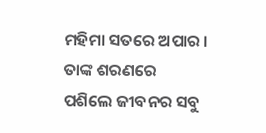ମହିମା ସତରେ ଅପାର । ତାଙ୍କ ଶରଣରେ ପଶିଲେ ଜୀବନର ସବୁ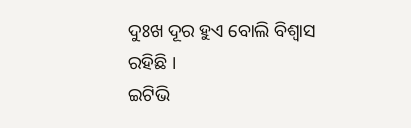ଦୁଃଖ ଦୂର ହୁଏ ବୋଲି ବିଶ୍ବାସ ରହିଛି ।
ଇଟିଭି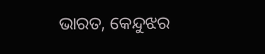ଭାରତ, କେନ୍ଦୁଝର